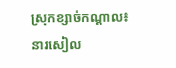ស្រុកខ្សាច់កណ្ដាល៖ នារសៀល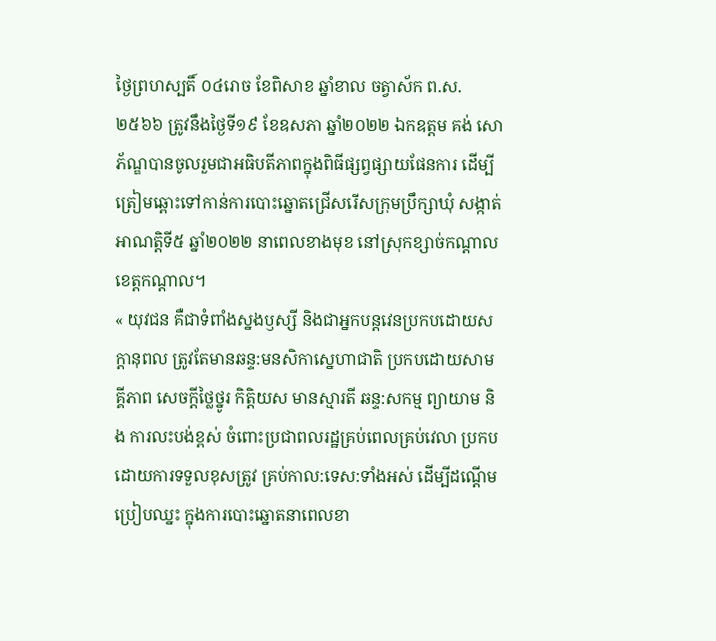ថ្ងៃព្រហស្បតិ៍ ០៤រោច ខែពិសាខ ឆ្នាំខាល ចត្វាស័ក ព.ស.២៥៦៦ ត្រូវនឹងថ្ងៃទី១៩ ខែឧសភា ឆ្នាំ២០២២ ឯកឧត្តម គង់ សោភ័ណ្ឌបានចូលរួមជាអធិបតីភាពក្នុងពិធីផ្សព្វផ្សាយផែនការ ដើម្បីត្រៀមឆ្ពោះទៅកាន់ការបោះឆ្នោតជ្រើសរើសក្រុមប្រឹក្សាឃុំ សង្កាត់ អាណត្តិទី៥ ឆ្នាំ២០២២ នាពេលខាងមុខ នៅស្រុកខ្សាច់កណ្ដាល ខេត្តកណ្តាល។
« យុវជន គឺជាទំពាំងស្នងឫស្សី និងជាអ្នកបន្តវេនប្រកបដោយសក្តានុពល ត្រូវតែមានឆន្ទ:មនសិកាស្នេហាជាតិ ប្រកបដោយសាមគ្គីភាព សេចក្ដីថ្លៃថ្នូរ កិត្តិយស មានស្មារតី ឆន្ទ:សកម្ម ព្យាយាម និង ការលះបង់ខ្ពស់ ចំពោះប្រជាពលរដ្ឋគ្រប់ពេលគ្រប់វេលា ប្រកបដោយការទទួលខុសត្រូវ គ្រប់កាល:ទេស:ទាំងអស់ ដើម្បីដណ្ដើមប្រៀបឈ្នះ ក្នុងការបោះឆ្នោតនាពេលខា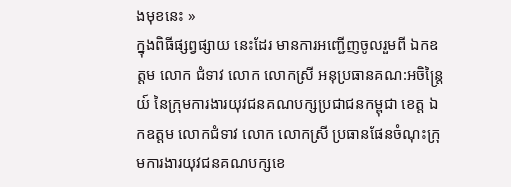ងមុខនេះ »
ក្នុងពិធីផ្សព្វផ្សាយ នេះដែរ មានការអញ្ជើញចូលរួមពី ឯកឧត្តម លោក ជំទាវ លោក លោកស្រី អនុប្រធានគណ:អចិន្រ្តៃយ៍ នៃក្រុមការងារយុវជនគណបក្សប្រជាជនកម្ពុជា ខេត្ត ឯកឧត្តម លោកជំទាវ លោក លោកស្រី ប្រធានផែនចំណុះក្រុមការងារយុវជនគណបក្សខេ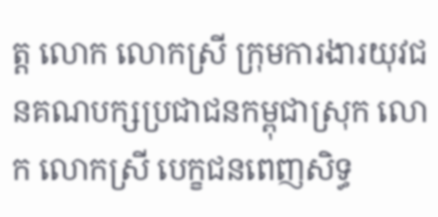ត្ត លោក លោកស្រី ក្រុមការងារយុវជនគណបក្សប្រជាជនកម្ពុជាស្រុក លោក លោកស្រី បេក្ខជនពេញសិទ្ធ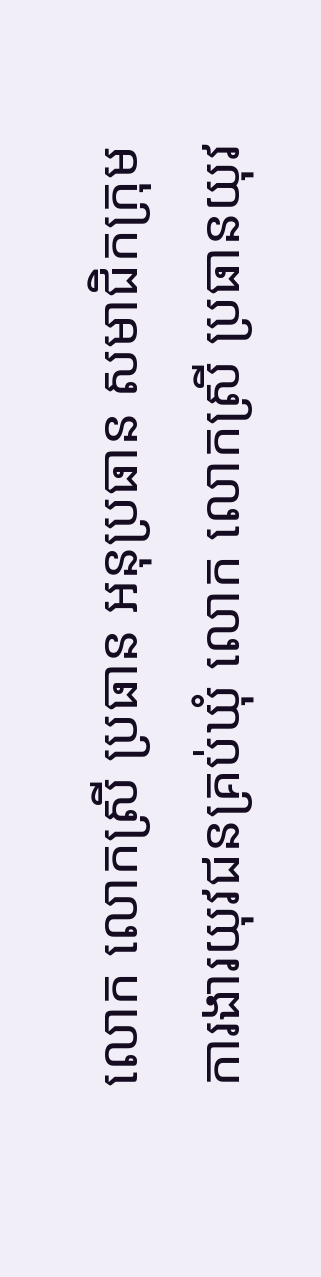លោក លោកស្រី ប្រធាន អនុប្រធាន សមាជិកក្រុមការងារយុវជនគ្រប់ឃុំ លោក លោកស្រី ប្រធានយុវ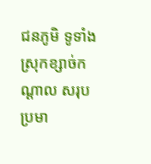ជនភូមិ ទូទាំងស្រុកខ្សាច់កណ្ដាល សរុប ប្រមា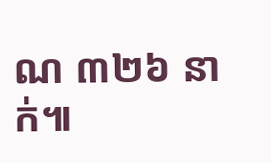ណ ៣២៦ នាក់៕